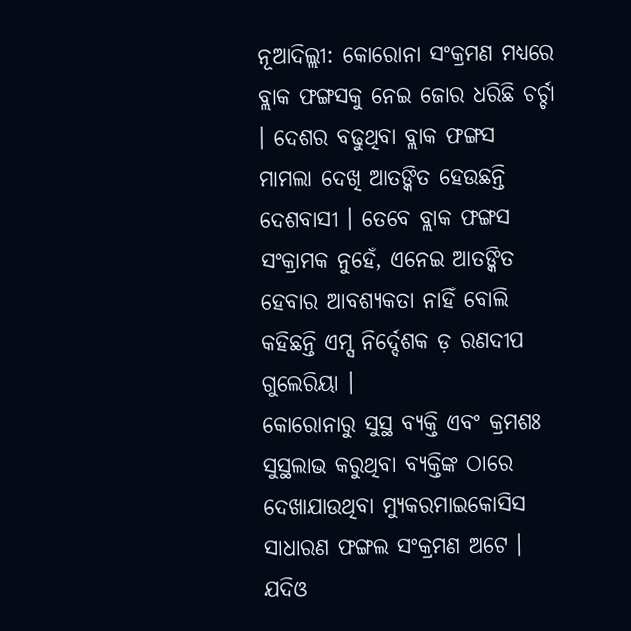ନୂଆଦିଲ୍ଲୀ: କୋରୋନା ସଂକ୍ରମଣ ମଧ୍ୟରେ ବ୍ଲାକ ଫଙ୍ଗସକୁ ନେଇ ଜୋର ଧରିଛି ଚର୍ଚ୍ଚା । ଦେଶର ବଢୁଥିବା ବ୍ଲାକ ଫଙ୍ଗସ ମାମଲା ଦେଖି ଆତଙ୍କିତ ହେଉଛନ୍ତି ଦେଶବାସୀ । ତେବେ ବ୍ଲାକ ଫଙ୍ଗସ ସଂକ୍ରାମକ ନୁହେଁ, ଏନେଇ ଆତଙ୍କିତ ହେବାର ଆବଶ୍ୟକତା ନାହିଁ ବୋଲି କହିଛନ୍ତି ଏମ୍ସ ନିର୍ଦ୍ଦେଶକ ଡ଼ ରଣଦୀପ ଗୁଲେରିୟା ।
କୋରୋନାରୁ ସୁସ୍ଥ ବ୍ୟକ୍ତି ଏବଂ କ୍ରମଶଃ ସୁସ୍ଥଲାଭ କରୁଥିବା ବ୍ୟକ୍ତିଙ୍କ ଠାରେ ଦେଖାଯାଉଥିବା ମ୍ୟୁକରମାଇକୋସିସ ସାଧାରଣ ଫଙ୍ଗଲ ସଂକ୍ରମଣ ଅଟେ । ଯଦିଓ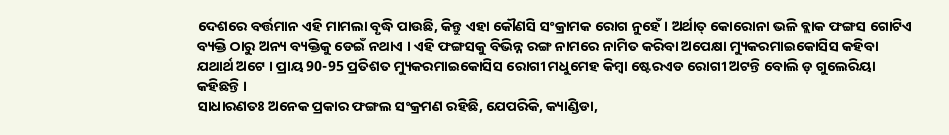ଦେଶରେ ବର୍ତ୍ତମାନ ଏହି ମାମଲା ବୃଦ୍ଧି ପାଉଛି, କିନ୍ତୁ ଏହା କୌଣସି ସଂକ୍ରାମକ ରୋଗ ନୁହେଁ । ଅର୍ଥାତ୍ କୋରୋନା ଭଳି ବ୍ଲାକ ଫଙ୍ଗସ ଗୋଟିଏ ବ୍ୟକ୍ତି ଠାରୁ ଅନ୍ୟ ବ୍ୟକ୍ତିକୁ ଡେଇଁ ନଥାଏ । ଏହି ଫଙ୍ଗସକୁ ବିଭିନ୍ନ ରଙ୍ଗ ନାମରେ ନାମିତ କରିବା ଅପେକ୍ଷା ମ୍ୟୁକରମାଇକୋସିସ କହିବା ଯଥାର୍ଥ ଅଟେ । ପ୍ରାୟ 90-95 ପ୍ରତିଶତ ମ୍ୟୁକରମାଇକୋସିସ ରୋଗୀ ମଧୁମେହ କିମ୍ବା ଷ୍ଟେରଏଡ ରୋଗୀ ଅଟନ୍ତି ବୋଲି ଡ଼ ଗୁଲେରିୟା କହିଛନ୍ତି ।
ସାଧାରଣତଃ ଅନେକ ପ୍ରକାର ଫଙ୍ଗଲ ସଂକ୍ରମଣ ରହିଛି, ଯେପରିକି, କ୍ୟାଣ୍ଡିଡା,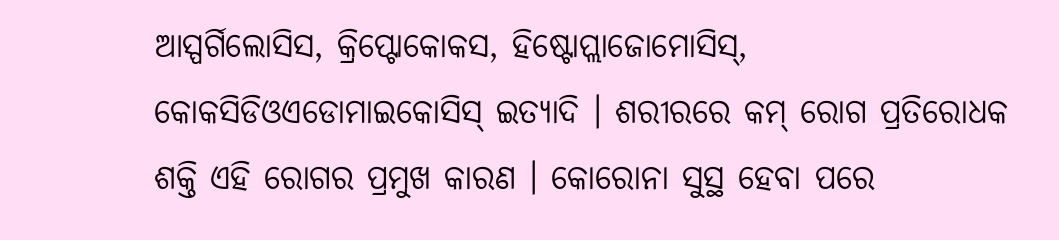ଆସ୍ପର୍ଗିଲୋସିସ, କ୍ରିପ୍ଟୋକୋକସ, ହିଷ୍ଟୋପ୍ଲାଜୋମୋସିସ୍, କୋକସିଡିଓଏଡୋମାଇକୋସିସ୍ ଇତ୍ୟାଦି । ଶରୀରରେ କମ୍ ରୋଗ ପ୍ରତିରୋଧକ ଶକ୍ତି ଏହି ରୋଗର ପ୍ରମୁଖ କାରଣ । କୋରୋନା ସୁସ୍ଥ ହେବା ପରେ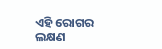ଏହି ରୋଗର ଲକ୍ଷଣ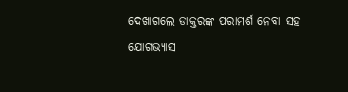ଦେଖାଗଲେ ଡାକ୍ତରଙ୍କ ପରାମର୍ଶ ନେବା ସହ ଯୋଗଭ୍ୟାସ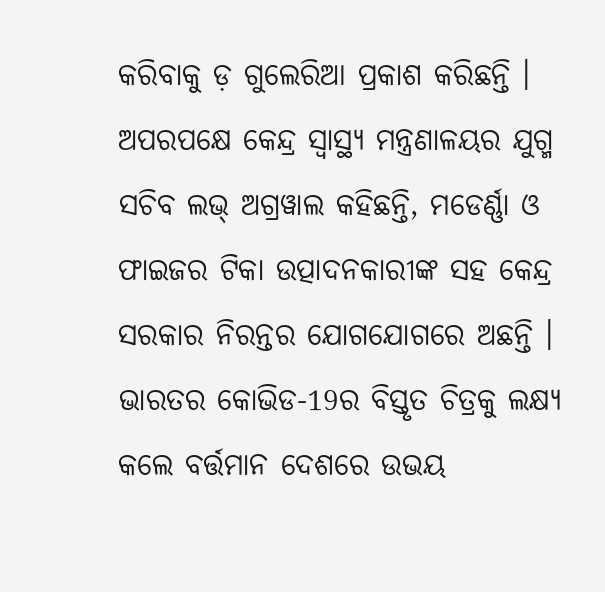କରିବାକୁ ଡ଼ ଗୁଲେରିଆ ପ୍ରକାଶ କରିଛନ୍ତି ।
ଅପରପକ୍ଷେ କେନ୍ଦ୍ର ସ୍ବାସ୍ଥ୍ୟ ମନ୍ତ୍ରଣାଳୟର ଯୁଗ୍ମ ସଚିବ ଲଭ୍ ଅଗ୍ରୱାଲ କହିଛନ୍ତି, ମଡେର୍ଣ୍ଣା ଓ ଫାଇଜର ଟିକା ଉତ୍ପାଦନକାରୀଙ୍କ ସହ କେନ୍ଦ୍ର ସରକାର ନିରନ୍ତର ଯୋଗଯୋଗରେ ଅଛନ୍ତି । ଭାରତର କୋଭିଡ-19ର ବିସ୍ତୃତ ଚିତ୍ରକୁ ଲକ୍ଷ୍ୟ କଲେ ବର୍ତ୍ତମାନ ଦେଶରେ ଉଭୟ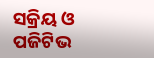ସକ୍ରିୟ ଓ ପଜିଟିଭ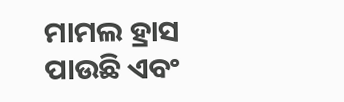ମାମଲ ହ୍ରାସ ପାଉଛି ଏବଂ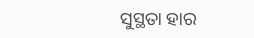ସୁସ୍ଥତା ହାର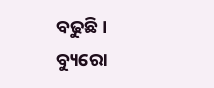ବଢୁଛି ।
ବ୍ୟୁରୋ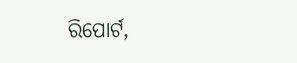ରିପୋର୍ଟ,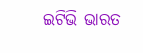ଇଟିଭି ଭାରତ